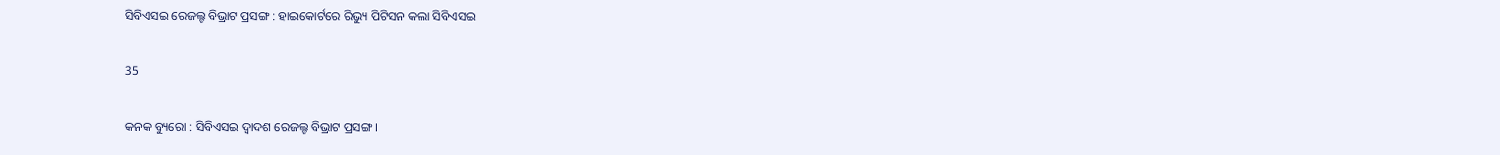ସିବିଏସଇ ରେଜଲ୍ଟ ବିଭ୍ରାଟ ପ୍ରସଙ୍ଗ : ହାଇକୋର୍ଟରେ ରିଭ୍ୟୁ ପିଟିସନ କଲା ସିବିଏସଇ

35

କନକ ବ୍ୟୁରୋ : ସିବିଏସଇ ଦ୍ୱାଦଶ ରେଜଲ୍ଟ ବିଭ୍ରାଟ ପ୍ରସଙ୍ଗ ।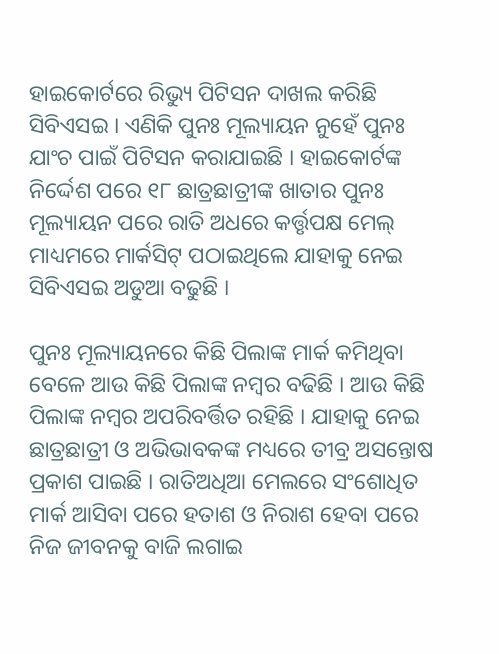ହାଇକୋର୍ଟରେ ରିଭ୍ୟୁ ପିଟିସନ ଦାଖଲ କରିଛି ସିବିଏସଇ । ଏଣିକି ପୁନଃ ମୂଲ୍ୟାୟନ ନୁହେଁ ପୁନଃ ଯାଂଚ ପାଇଁ ପିଟିସନ କରାଯାଇଛି । ହାଇକୋର୍ଟଙ୍କ ନିର୍ଦ୍ଦେଶ ପରେ ୧୮ ଛାତ୍ରଛାତ୍ରୀଙ୍କ ଖାତାର ପୁନଃ ମୂଲ୍ୟାୟନ ପରେ ରାତି ଅଧରେ କର୍ତ୍ତୃପକ୍ଷ ମେଲ୍ ମାଧ୍ୟମରେ ମାର୍କସିଟ୍ ପଠାଇଥିଲେ ଯାହାକୁ ନେଇ ସିବିଏସଇ ଅଡୁଆ ବଢୁଛି ।

ପୁନଃ ମୂଲ୍ୟାୟନରେ କିଛି ପିଲାଙ୍କ ମାର୍କ କମିଥିବା ବେଳେ ଆଉ କିଛି ପିଲାଙ୍କ ନମ୍ବର ବଢିଛି । ଆଉ କିଛି ପିଲାଙ୍କ ନମ୍ବର ଅପରିବର୍ତ୍ତିତ ରହିଛି । ଯାହାକୁ ନେଇ ଛାତ୍ରଛାତ୍ରୀ ଓ ଅଭିଭାବକଙ୍କ ମଧ୍ୟରେ ତୀବ୍ର ଅସନ୍ତୋଷ ପ୍ରକାଶ ପାଇଛି । ରାତିଅଧିଆ ମେଲରେ ସଂଶୋଧିତ ମାର୍କ ଆସିବା ପରେ ହତାଶ ଓ ନିରାଶ ହେବା ପରେ ନିଜ ଜୀବନକୁ ବାଜି ଲଗାଇ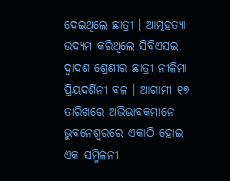ଦେଇଥିଲେ ଛାତ୍ରୀ । ଆତ୍ମହତ୍ୟା ଉଦ୍ୟମ କରିଥିଲେ ସିବିଏସଇ ଦ୍ୱାଦଶ ଶ୍ରେଣୀର ଛାତ୍ରୀ ନୀଳିମା ପ୍ରିୟଦର୍ଶିନୀ ବଳ । ଆଗାମୀ ୧୭ ତାରିଖରେ ଅଭିଭାବକମାନେ ଭୁବନେଶ୍ୱରରେ ଏକାଠି ହୋଇ ଏକ ସମ୍ମିଳନୀ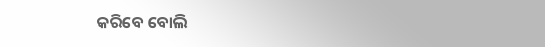କରିବେ ବୋଲି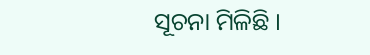ସୂଚନା ମିଳିଛି ।